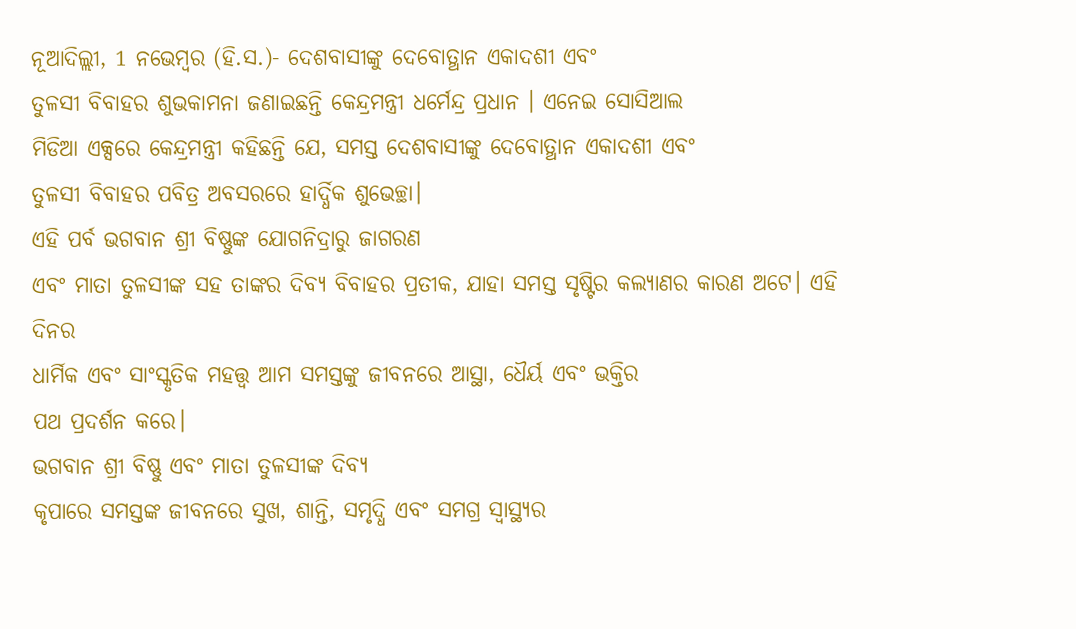ନୂଆଦିଲ୍ଲୀ, 1 ନଭେମ୍ବର (ହି.ସ.)- ଦେଶବାସୀଙ୍କୁ ଦେବୋତ୍ଥାନ ଏକାଦଶୀ ଏବଂ
ତୁଳସୀ ବିବାହର ଶୁଭକାମନା ଜଣାଇଛନ୍ତି କେନ୍ଦ୍ରମନ୍ତ୍ରୀ ଧର୍ମେନ୍ଦ୍ର ପ୍ରଧାନ । ଏନେଇ ସୋସିଆଲ
ମିଡିଆ ଏକ୍ସରେ କେନ୍ଦ୍ରମନ୍ତ୍ରୀ କହିଛନ୍ତି ଯେ, ସମସ୍ତ ଦେଶବାସୀଙ୍କୁ ଦେବୋତ୍ଥାନ ଏକାଦଶୀ ଏବଂ
ତୁଳସୀ ବିବାହର ପବିତ୍ର ଅବସରରେ ହାର୍ଦ୍ଧିକ ଶୁଭେଚ୍ଛା।
ଏହି ପର୍ବ ଭଗବାନ ଶ୍ରୀ ବିଷ୍ଣୁଙ୍କ ଯୋଗନିଦ୍ରାରୁ ଜାଗରଣ
ଏବଂ ମାତା ତୁଳସୀଙ୍କ ସହ ତାଙ୍କର ଦିବ୍ୟ ବିବାହର ପ୍ରତୀକ, ଯାହା ସମସ୍ତ ସୃଷ୍ଟିର କଲ୍ୟାଣର କାରଣ ଅଟେ। ଏହି ଦିନର
ଧାର୍ମିକ ଏବଂ ସାଂସ୍କୃତିକ ମହତ୍ତ୍ୱ ଆମ ସମସ୍ତଙ୍କୁ ଜୀବନରେ ଆସ୍ଥା, ଧୈର୍ୟ ଏବଂ ଭକ୍ତିର
ପଥ ପ୍ରଦର୍ଶନ କରେ।
ଭଗବାନ ଶ୍ରୀ ବିଷ୍ଣୁ ଏବଂ ମାତା ତୁଳସୀଙ୍କ ଦିବ୍ୟ
କୃପାରେ ସମସ୍ତଙ୍କ ଜୀବନରେ ସୁଖ, ଶାନ୍ତି, ସମୃଦ୍ଧି ଏବଂ ସମଗ୍ର ସ୍ୱାସ୍ଥ୍ୟର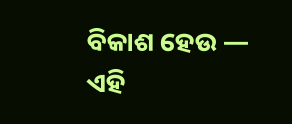ବିକାଶ ହେଉ — ଏହି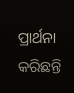ପ୍ରାର୍ଥନା
କରିଛନ୍ତି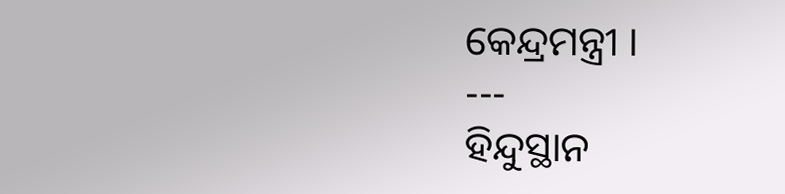କେନ୍ଦ୍ରମନ୍ତ୍ରୀ ।
---
ହିନ୍ଦୁସ୍ଥାନ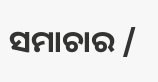ସମାଚାର /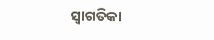ସ୍ୱାଗତିକା